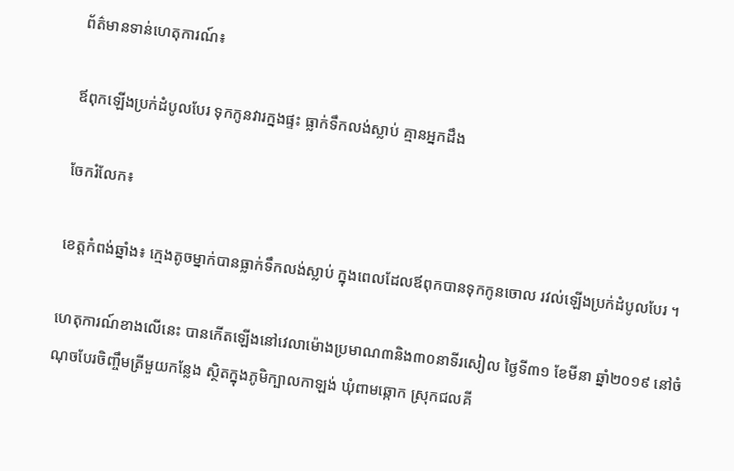ព័ត៌មានទាន់ហេតុការណ៍៖

ឪពុកឡើងប្រក់ដំបូលបែរ ទុកកូនវារក្នងផ្ទះ ធ្លាក់ទឹកលង់ស្លាប់ គ្មានអ្នកដឹង

ចែករំលែក៖

ខេត្តកំពង់ឆ្នាំង៖ ក្មេងតូចម្នាក់បានធ្លាក់ទឹកលង់ស្លាប់ ក្នុងពេលដែលឪពុកបានទុកកូនចោល រវល់ឡើងប្រក់ដំបូលបែរ ។

ហេតុការណ៍ខាងលើនេះ បានកើតឡើងនៅវេលាម៉ោងប្រមាណ៣និង៣០នាទីរសៀល ថ្ងៃទី៣១ ខែមីនា ឆ្នាំ២០១៩ នៅចំណុចបែរចិញ្ចឹមត្រីមួយកន្លែង ស្ថិតក្នុងភូមិក្បាលកាឡង់ ឃុំពាមឆ្កោក ស្រុកជលគី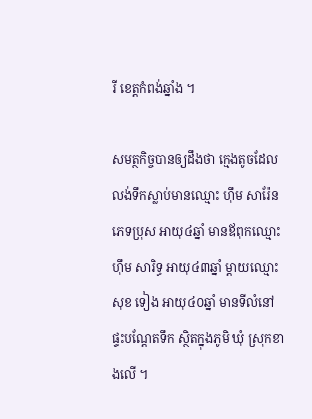រី ខេត្តកំពង់ឆ្នាំង ។

សមត្ថកិច្ចបានឲ្យដឹងថា ក្មេងតូចដែលលង់ទឹកស្លាប់មានឈ្មោះ ហ៊ឹម សារ៉ែន ភេទប្រុស អាយុ៤ឆ្នាំ មានឪពុកឈ្មោះ ហ៊ឹម សារិទ្ធ អាយុ៤៣ឆ្នាំ ម្តាយឈ្មោះ សុខ ទៀង អាយុ៤០ឆ្នាំ មានទីលំនៅផ្ទះបណ្តែតទឹក ស្ថិតក្នុងភូមិ ឃុំ ស្រុកខាងលើ ។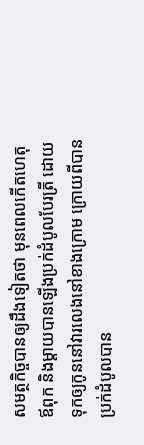សមត្ថកិច្ចបានឲ្យដឹងទៀតថា មុនពេលកើតហេតុ ឪពុក និងម្តាយបានឡើងប្រក់ដំបូលបែរត្រី ដោយទុកឲ្យកូននៅវារលេងនៅខាងក្រោម ក្រោយពីបានប្រក់ដំបូលបាន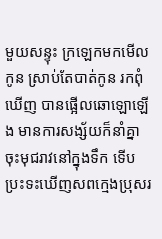មួយសន្ទុះ ក្រឡេកមកមើលកូន ស្រាប់តែបាត់កូន រកពុំឃើញ បានផ្អើលឆោឡោឡើង មានការសង្ស័យក៏នាំគ្នាចុះមុជរាវនៅក្នុងទឹក ទើបប្រះទះឃើញសពក្មេងប្រុសរ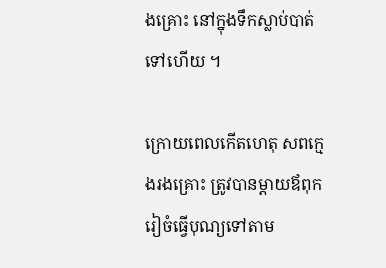ងគ្រោះ នៅក្នុងទឹកស្លាប់បាត់ទៅហើយ ។

ក្រោយពេលកើតហេតុ សពក្មេងរងគ្រោះ ត្រូវបានម្តាយឪពុករៀចំធ្វើបុណ្យទៅតាម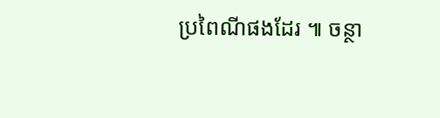ប្រពៃណីផងដែរ ៕ ចន្ថា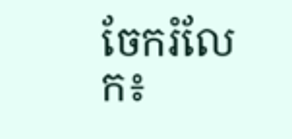ចែករំលែក៖